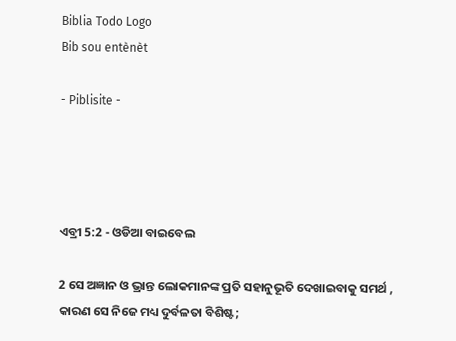Biblia Todo Logo
Bib sou entènèt

- Piblisite -




ଏବ୍ରୀ 5:2 - ଓଡିଆ ବାଇବେଲ

2 ସେ ଅଜ୍ଞାନ ଓ ଭ୍ରାନ୍ତ ଲୋକମାନଙ୍କ ପ୍ରତି ସହାନୁଭୂତି ଦେଖାଇବାକୁ ସମର୍ଥ , କାରଣ ସେ ନିଜେ ମଧ୍ୟ ଦୁର୍ବଳତା ବିଶିଷ୍ଟ;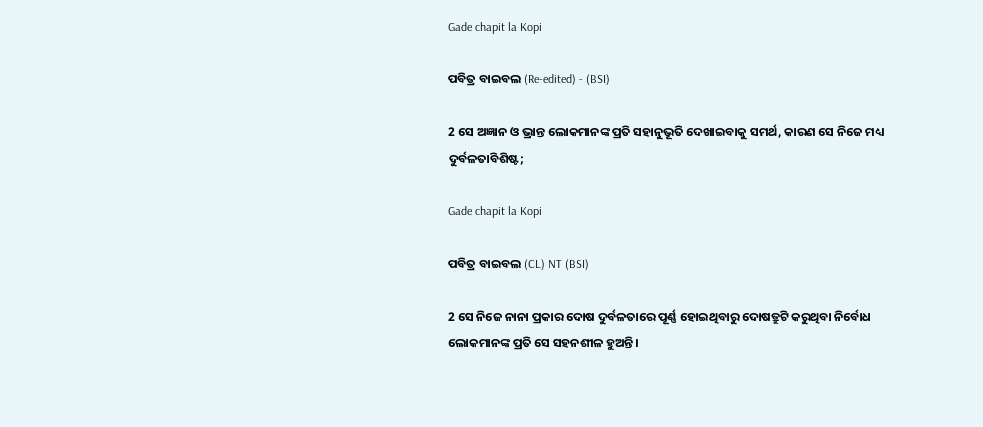Gade chapit la Kopi

ପବିତ୍ର ବାଇବଲ (Re-edited) - (BSI)

2 ସେ ଅଜ୍ଞାନ ଓ ଭ୍ରାନ୍ତ ଲୋକମାନଙ୍କ ପ୍ରତି ସହାନୁଭୂତି ଦେଖାଇବାକୁ ସମର୍ଥ, କାରଣ ସେ ନିଜେ ମଧ୍ୟ ଦୁର୍ବଳତାବିଶିଷ୍ଟ;

Gade chapit la Kopi

ପବିତ୍ର ବାଇବଲ (CL) NT (BSI)

2 ସେ ନିଜେ ନାନା ପ୍ରକାର ଦୋଷ ଦୁର୍ବଳତାରେ ପୂର୍ଣ୍ଣ ହୋଇଥିବାରୁ ଦୋଷତ୍ରୁଟି କରୁଥିବା ନିର୍ବୋଧ ଲୋକମାନଙ୍କ ପ୍ରତି ସେ ସହନଶୀଳ ହୁଅନ୍ତି।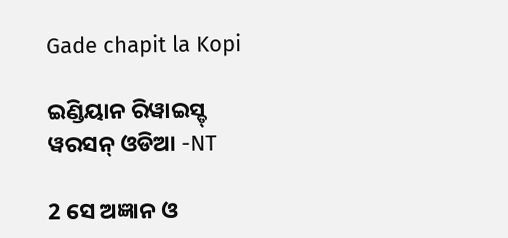Gade chapit la Kopi

ଇଣ୍ଡିୟାନ ରିୱାଇସ୍ଡ୍ ୱରସନ୍ ଓଡିଆ -NT

2 ସେ ଅଜ୍ଞାନ ଓ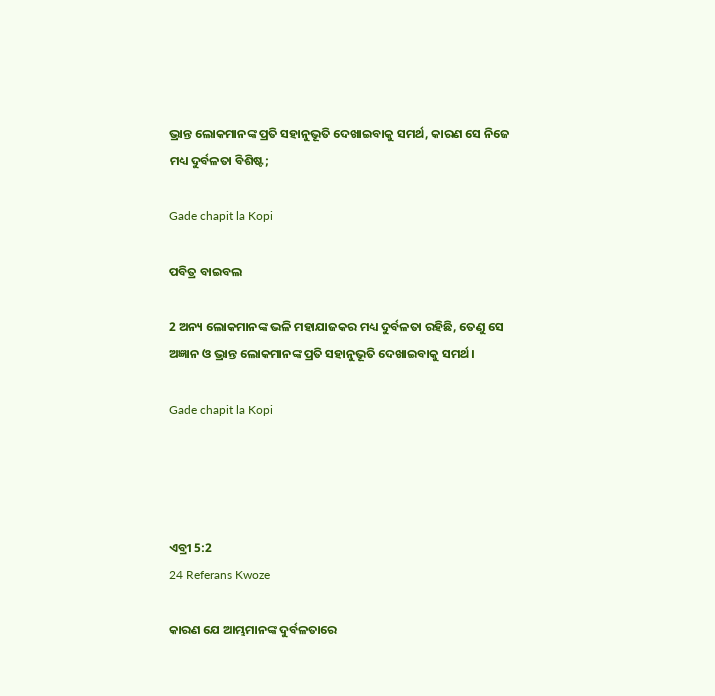ଭ୍ରାନ୍ତ ଲୋକମାନଙ୍କ ପ୍ରତି ସହାନୁଭୂତି ଦେଖାଇବାକୁ ସମର୍ଥ, କାରଣ ସେ ନିଜେ ମଧ୍ୟ ଦୁର୍ବଳତା ବିଶିଷ୍ଟ;

Gade chapit la Kopi

ପବିତ୍ର ବାଇବଲ

2 ଅନ୍ୟ ଲୋକମାନଙ୍କ ଭଳି ମହାଯାଜକର ମଧ୍ୟ ଦୁର୍ବଳତା ରହିଛି, ତେଣୁ ସେ ଅଜ୍ଞାନ ଓ ଭ୍ରାନ୍ତ ଲୋକମାନଙ୍କ ପ୍ରତି ସହାନୁଭୂତି ଦେଖାଇବାକୁ ସମର୍ଥ।

Gade chapit la Kopi




ଏବ୍ରୀ 5:2
24 Referans Kwoze

କାରଣ ଯେ ଆମ୍ଭମାନଙ୍କ ଦୁର୍ବଳତାରେ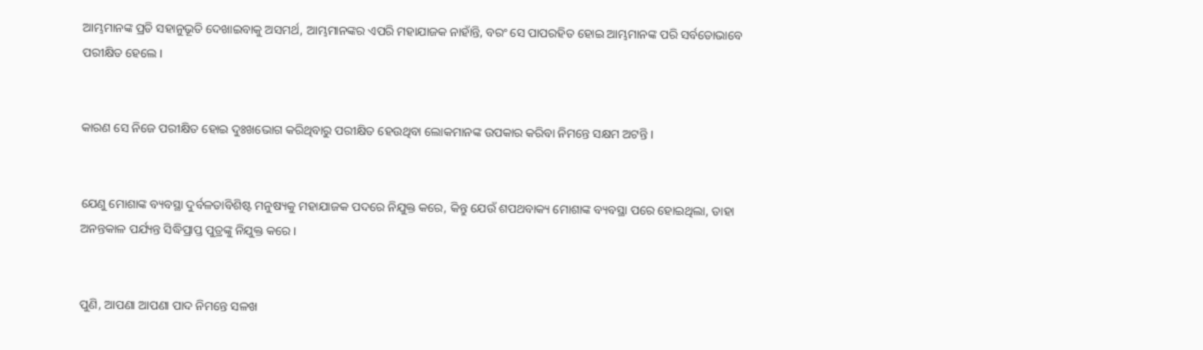ଆମ୍ଭମାନଙ୍କ ପ୍ରତି ସହାନୁଭୂତି ଦେଖାଇବାକୁ ଅସମର୍ଥ, ଆମ୍ଭମାନଙ୍କର ଏପରି ମହାଯାଜକ ନାହାଁନ୍ତି, ବରଂ ସେ ପାପରହିତ ହୋଇ ଆମ୍ଭମାନଙ୍କ ପରି ସର୍ବତୋଭାବେ ପରୀକ୍ଷିତ ହେଲେ ।


କାରଣ ସେ ନିଜେ ପରୀକ୍ଷିତ ହୋଇ ଦୁଃଖଭୋଗ କରିଥିବାରୁ ପରୀକ୍ଷିତ ହେଉଥିବା ଲୋକମାନଙ୍କ ଉପକାର କରିବା ନିମନ୍ତେ ସକ୍ଷମ ଅଟନ୍ତି ।


ଯେଣୁ ମୋଶାଙ୍କ ବ୍ୟବସ୍ଥା ଦୁର୍ବଳତାବିଶିଷ୍ଟ ମନୁଷ୍ୟକୁ ମହାଯାଜକ ପଦରେ ନିଯୁକ୍ତ କରେ, କିନ୍ତୁ ଯେଉଁ ଶପଥବାକ୍ୟ ମୋଶାଙ୍କ ବ୍ୟବସ୍ଥା ପରେ ହୋଇଥିଲା, ତାହା ଅନନ୍ତକାଳ ପର୍ଯ୍ୟନ୍ତ ସିଦ୍ଧିପ୍ରାପ୍ତ ପୁତ୍ରଙ୍କୁ ନିଯୁକ୍ତ କରେ ।


ପୁଣି, ଆପଣା ଆପଣା ପାଦ ନିମନ୍ତେ ସଳଖ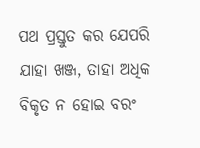ପଥ ପ୍ରସ୍ତୁତ କର ଯେପରି ଯାହା ଖଞ୍ଜ, ତାହା ଅଧିକ ବିକୃତ ନ ହୋଇ ବରଂ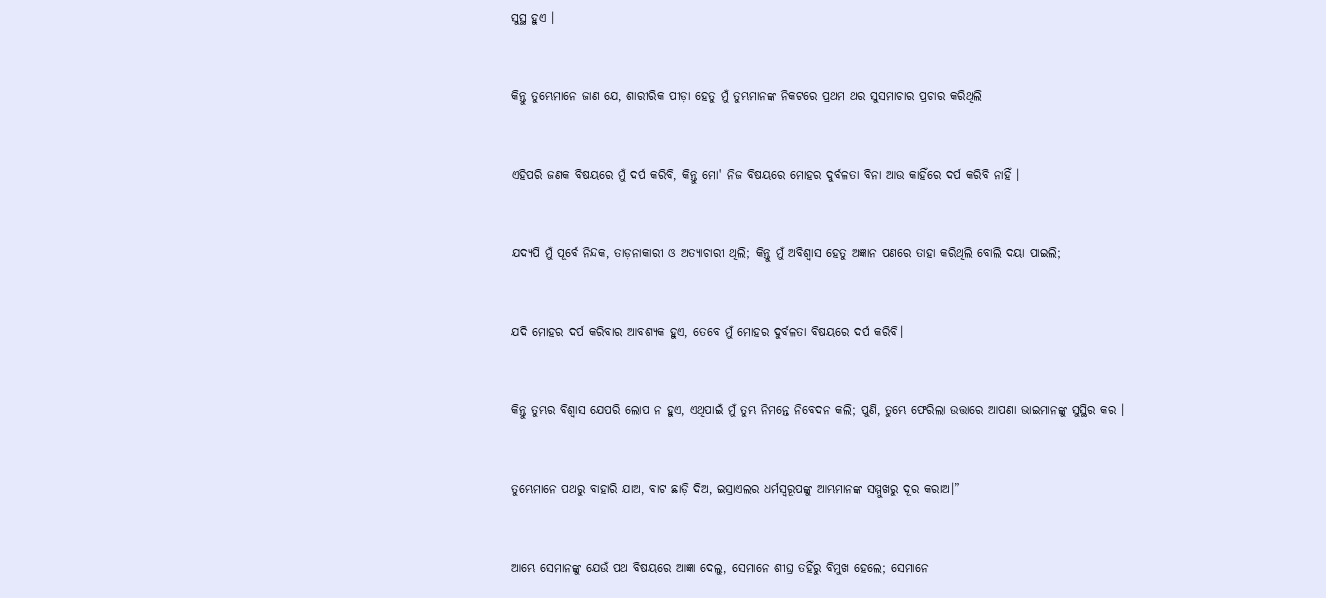ସୁସ୍ଥ ହୁଏ ।


କିନ୍ତୁ ତୁମ୍ଭେମାନେ ଜାଣ ଯେ, ଶାରୀରିକ ପୀଡ଼ା ହେତୁ ମୁଁ ତୁମ୍ଭମାନଙ୍କ ନିକଟରେ ପ୍ରଥମ ଥର ସୁସମାଚାର ପ୍ରଚାର କରିଥିଲି


ଏହିପରି ଜଣକ ବିଷୟରେ ମୁଁ ଦର୍ପ କରିବି, କିନ୍ତୁ ମୋ' ନିଜ ବିଷୟରେ ମୋହର ଦୁର୍ବଳତା ବିନା ଆଉ କାହିଁରେ ଦର୍ପ କରିବି ନାହିଁ ।


ଯଦ୍ୟପି ମୁଁ ପୂର୍ବେ ନିନ୍ଦକ, ତାଡ଼ନାକାରୀ ଓ ଅତ୍ୟାଚାରୀ ଥିଲି; କିନ୍ତୁ ମୁଁ ଅବିଶ୍ୱାସ ହେତୁ ଅଜ୍ଞାନ ପଣରେ ତାହା କରିଥିଲି ବୋଲି ଦୟା ପାଇଲି;


ଯଦି ମୋହର ଦର୍ପ କରିବାର ଆବଶ୍ୟକ ହୁଏ, ତେବେ ମୁଁ ମୋହର ଦୁର୍ବଳତା ବିଷୟରେ ଦର୍ପ କରିବି।


କିନ୍ତୁ ତୁମ୍ଭର ବିଶ୍ୱାସ ଯେପରି ଲୋପ ନ ହୁଏ, ଏଥିପାଇଁ ମୁଁ ତୁମ୍ଭ ନିମନ୍ତେ ନିବେଦନ କଲି; ପୁଣି, ତୁମ୍ଭେ ଫେରିଲା ଉତ୍ତାରେ ଆପଣା ଭାଇମାନଙ୍କୁ ସୁସ୍ଥିର କର ।


ତୁମ୍ଭେମାନେ ପଥରୁ ବାହାରି ଯାଅ, ବାଟ ଛାଡ଼ି ଦିଅ, ଇସ୍ରାଏଲର ଧର୍ମସ୍ୱରୂପଙ୍କୁ ଆମ୍ଭମାନଙ୍କ ସମ୍ମୁଖରୁ ଦୂର କରାଅ।”


ଆମ୍ଭେ ସେମାନଙ୍କୁ ଯେଉଁ ପଥ ବିଷୟରେ ଆଜ୍ଞା ଦେଲୁ, ସେମାନେ ଶୀଘ୍ର ତହିଁରୁ ବିମୁଖ ହେଲେ; ସେମାନେ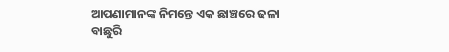ଆପଣାମାନଙ୍କ ନିମନ୍ତେ ଏକ ଛାଞ୍ଚରେ ଢଳା ବାଛୁରି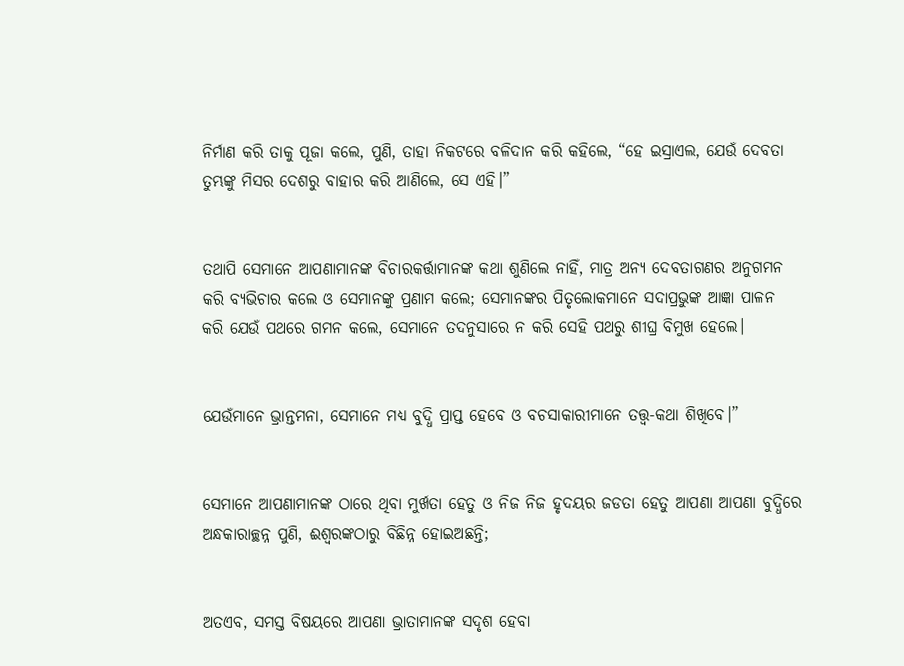ନିର୍ମାଣ କରି ତାକୁ ପୂଜା କଲେ, ପୁଣି, ତାହା ନିକଟରେ ବଳିଦାନ କରି କହିଲେ, “ହେ ଇସ୍ରାଏଲ, ଯେଉଁ ଦେବତା ତୁମ୍ଭଙ୍କୁ ମିସର ଦେଶରୁ ବାହାର କରି ଆଣିଲେ, ସେ ଏହି।”


ତଥାପି ସେମାନେ ଆପଣାମାନଙ୍କ ବିଚାରକର୍ତ୍ତାମାନଙ୍କ କଥା ଶୁଣିଲେ ନାହିଁ, ମାତ୍ର ଅନ୍ୟ ଦେବତାଗଣର ଅନୁଗମନ କରି ବ୍ୟଭିଚାର କଲେ ଓ ସେମାନଙ୍କୁ ପ୍ରଣାମ କଲେ; ସେମାନଙ୍କର ପିତୃଲୋକମାନେ ସଦାପ୍ରଭୁଙ୍କ ଆଜ୍ଞା ପାଳନ କରି ଯେଉଁ ପଥରେ ଗମନ କଲେ, ସେମାନେ ତଦନୁସାରେ ନ କରି ସେହି ପଥରୁ ଶୀଘ୍ର ବିମୁଖ ହେଲେ।


ଯେଉଁମାନେ ଭ୍ରାନ୍ତମନା, ସେମାନେ ମଧ୍ୟ ବୁଦ୍ଧି ପ୍ରାପ୍ତ ହେବେ ଓ ବଚସାକାରୀମାନେ ତତ୍ତ୍ୱ-କଥା ଶିଖିବେ।”


ସେମାନେ ଆପଣାମାନଙ୍କ ଠାରେ ଥିବା ମୁର୍ଖତା ହେତୁ ଓ ନିଜ ନିଜ ହୃଦୟର ଜଡତା ହେତୁ ଆପଣା ଆପଣା ବୁଦ୍ଧିରେ ଅନ୍ଧକାରାଚ୍ଛନ୍ନ ପୁଣି, ଈଶ୍ୱରଙ୍କଠାରୁ ବିଛିନ୍ନ ହୋଇଅଛନ୍ତି;


ଅତଏବ, ସମସ୍ତ ବିଷୟରେ ଆପଣା ଭ୍ରାତାମାନଙ୍କ ସଦୃଶ ହେବା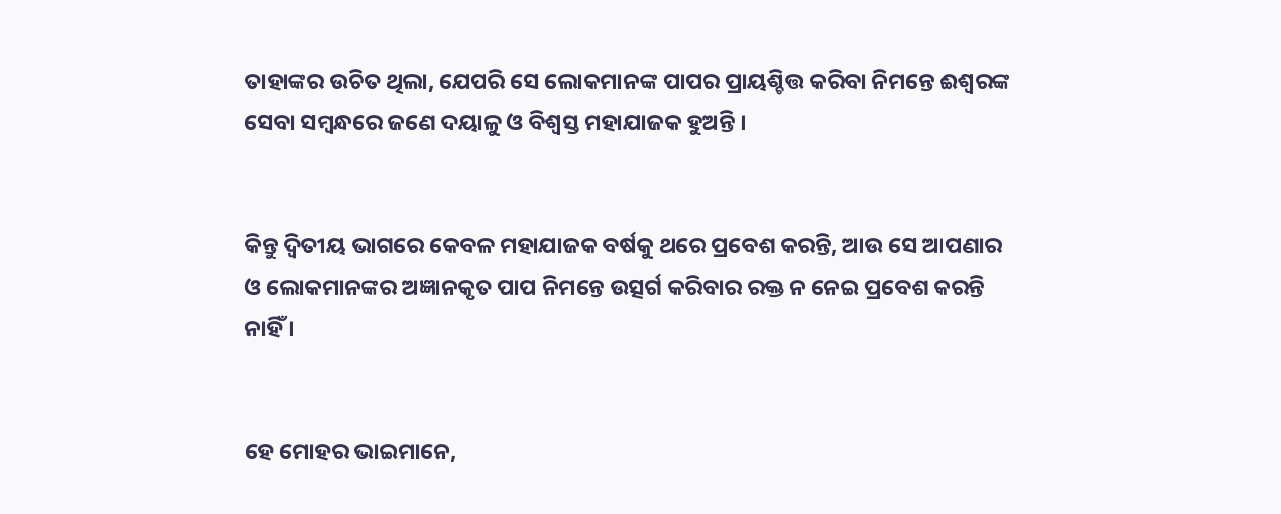ତାହାଙ୍କର ଉଚିତ ଥିଲା, ଯେପରି ସେ ଲୋକମାନଙ୍କ ପାପର ପ୍ରାୟଶ୍ଚିତ୍ତ କରିବା ନିମନ୍ତେ ଈଶ୍ୱରଙ୍କ ସେବା ସମ୍ବନ୍ଧରେ ଜଣେ ଦୟାଳୁ ଓ ବିଶ୍ୱସ୍ତ ମହାଯାଜକ ହୁଅନ୍ତି ।


କିନ୍ତୁ ଦ୍ୱିତୀୟ ଭାଗରେ କେବଳ ମହାଯାଜକ ବର୍ଷକୁ ଥରେ ପ୍ରବେଶ କରନ୍ତି, ଆଉ ସେ ଆପଣାର ଓ ଲୋକମାନଙ୍କର ଅଜ୍ଞାନକୃତ ପାପ ନିମନ୍ତେ ଉତ୍ସର୍ଗ କରିବାର ରକ୍ତ ନ ନେଇ ପ୍ରବେଶ କରନ୍ତି ନାହିଁ ।


ହେ ମୋହର ଭାଇମାନେ,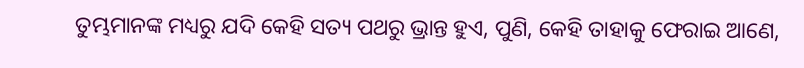ତୁମ୍ଭମାନଙ୍କ ମଧ୍ୟରୁ ଯଦି କେହି ସତ୍ୟ ପଥରୁ ଭ୍ରାନ୍ତ ହୁଏ, ପୁଣି, କେହି ତାହାକୁ ଫେରାଇ ଆଣେ,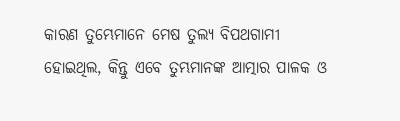କାରଣ ତୁମ୍ଭେମାନେ ମେଷ ତୁଲ୍ୟ ବିପଥଗାମୀ ହୋଇଥିଲ, କିନ୍ତୁ ଏବେ ତୁମ୍ଭମାନଙ୍କ ଆତ୍ମାର ପାଳକ ଓ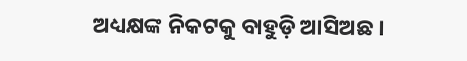ଅଧ୍ୟକ୍ଷଙ୍କ ନିକଟକୁ ବାହୁଡ଼ି ଆସିଅଛ ।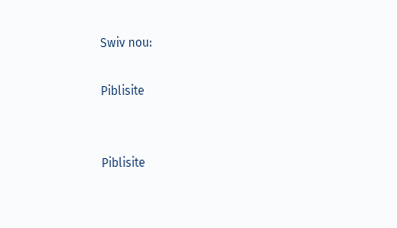Swiv nou:

Piblisite


Piblisite